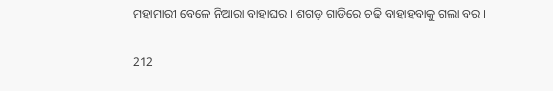ମହାମାରୀ ବେଳେ ନିଆରା ବାହାଘର । ଶଗଡ଼ ଗାଡିରେ ଚଢି ବାହାହବାକୁ ଗଲା ବର ।

212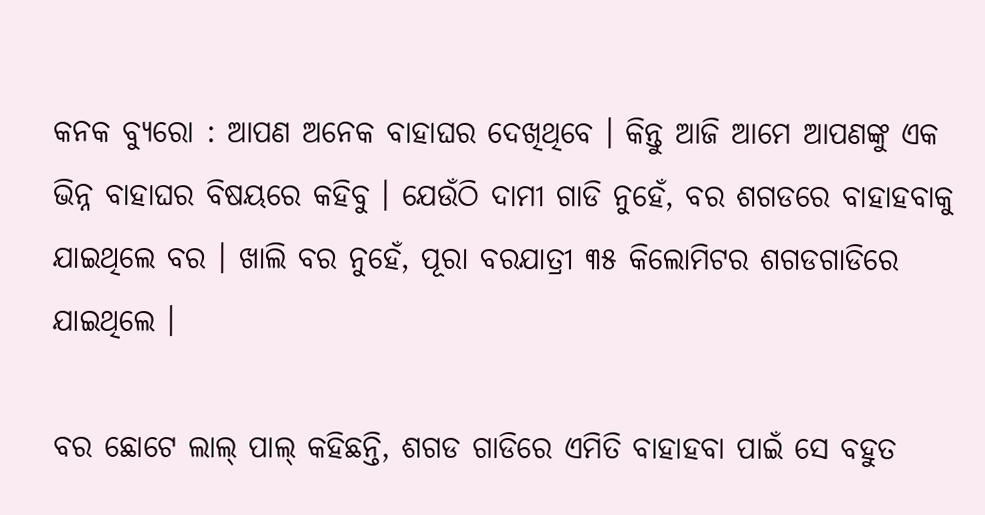କନକ ବ୍ୟୁରୋ : ଆପଣ ଅନେକ ବାହାଘର ଦେଖିଥିବେ । କିନ୍ତୁ ଆଜି ଆମେ ଆପଣଙ୍କୁ ଏକ ଭିନ୍ନ ବାହାଘର ବିଷୟରେ କହିବୁ । ଯେଉଁଠି ଦାମୀ ଗାଡି ନୁହେଁ, ବର ଶଗଡରେ ବାହାହବାକୁ ଯାଇଥିଲେ ବର । ଖାଲି ବର ନୁହେଁ, ପୂରା ବରଯାତ୍ରୀ ୩୫ କିଲୋମିଟର ଶଗଡଗାଡିରେ ଯାଇଥିଲେ ।

ବର ଛୋଟେ ଲାଲ୍ ପାଲ୍ କହିଛନ୍ତି, ଶଗଡ ଗାଡିରେ ଏମିତି ବାହାହବା ପାଇଁ ସେ ବହୁତ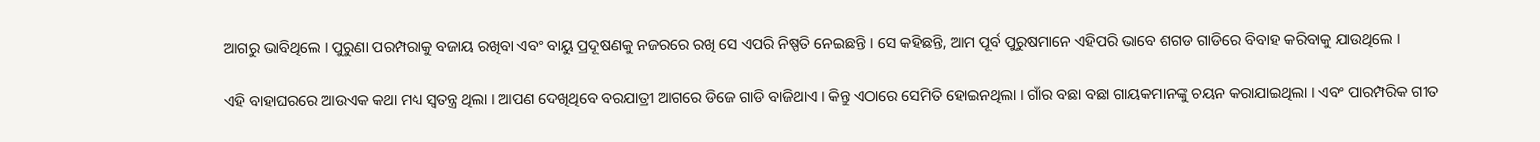ଆଗରୁ ଭାବିଥିଲେ । ପୁରୁଣା ପରମ୍ପରାକୁ ବଜାୟ ରଖିବା ଏବଂ ବାୟୁ ପ୍ରଦୂଷଣକୁ ନଜରରେ ରଖି ସେ ଏପରି ନିଷ୍ପତି ନେଇଛନ୍ତି । ସେ କହିଛନ୍ତି, ଆମ ପୂର୍ବ ପୁରୁଷମାନେ ଏହିପରି ଭାବେ ଶଗଡ ଗାଡିରେ ବିବାହ କରିବାକୁ ଯାଉଥିଲେ ।

ଏହି ବାହାଘରରେ ଆଉଏକ କଥା ମଧ୍ୟ ସ୍ୱତନ୍ତ୍ର ଥିଲା । ଆପଣ ଦେଖିଥିବେ ବରଯାତ୍ରୀ ଆଗରେ ଡିଜେ ଗାଡି ବାଜିଥାଏ । କିନ୍ତୁ ଏଠାରେ ସେମିତି ହୋଇନଥିଲା । ଗାଁର ବଛା ବଛା ଗାୟକମାନଙ୍କୁ ଚୟନ କରାଯାଇଥିଲା । ଏବଂ ପାରମ୍ପରିକ ଗୀତ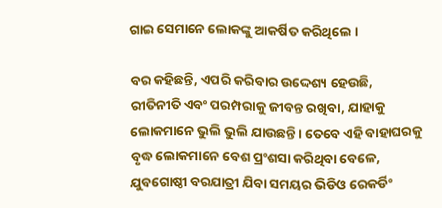ଗାଇ ସେମାନେ ଲୋକଙ୍କୁ ଆକର୍ଷିତ କରିଥିଲେ ।

ବର କହିଛନ୍ତି, ଏପରି କରିବାର ଉଦ୍ଦେଶ୍ୟ ହେଉଛି, ରୀତିନୀତି ଏବଂ ପରମ୍ପରାକୁ ଜୀବନ୍ତ ରଖିବା, ଯାହାକୁ ଲୋକମାନେ ଭୁଲି ଭୁଲି ଯାଉଛନ୍ତି । ତେବେ ଏହି ବାହାଘରକୁ ବୃଦ୍ଧ ଲୋକମାନେ ବେଶ ପ୍ରଂଶସା କରିଥିବା ବେଳେ, ଯୁବଗୋଷ୍ଠୀ ବରଯାତ୍ରୀ ଯିବା ସମୟର ଭିଡିଓ ରେକର୍ଡିଂ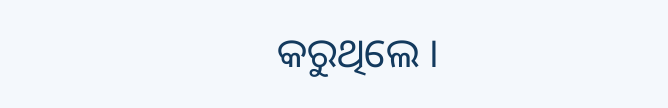କରୁଥିଲେ ।